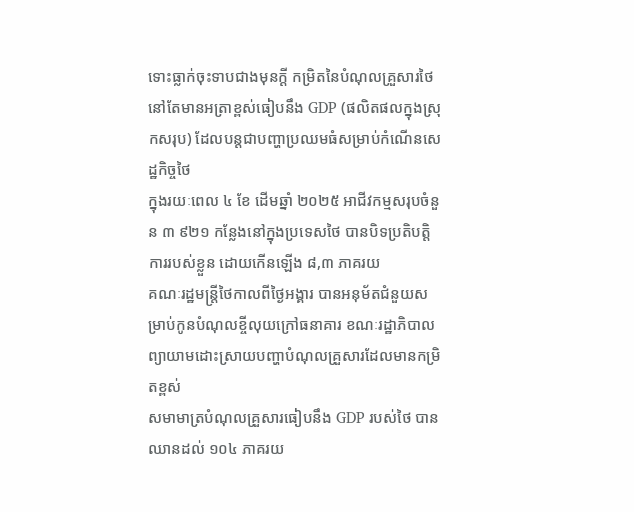ទោះធ្លាក់ចុះទាបជាងមុនក្ដី កម្រិតនៃបំណុលគ្រួសារថៃនៅតែមានអត្រាខ្ពស់ធៀបនឹង GDP (ផលិតផលក្នុងស្រុកសរុប) ដែលបន្តជាបញ្ហាប្រឈមធំសម្រាប់កំណើនសេដ្ឋកិច្ចថៃ
ក្នុងរយៈពេល ៤ ខែ ដើមឆ្នាំ ២០២៥ អាជីវកម្មសរុបចំនួន ៣ ៩២១ កន្លែងនៅក្នុងប្រទេសថៃ បានបិទប្រតិបត្តិការរបស់ខ្លួន ដោយកើនឡើង ៨,៣ ភាគរយ
គណៈរដ្ឋមន្ត្រីថៃកាលពីថ្ងៃអង្គារ បានអនុម័តជំនួយសម្រាប់កូនបំណុលខ្ចីលុយក្រៅធនាគារ ខណៈរដ្ឋាភិបាលព្យាយាមដោះស្រាយបញ្ហាបំណុលគ្រួសារដែលមានកម្រិតខ្ពស់
សមាមាត្របំណុលគ្រួសារធៀបនឹង GDP របស់ថៃ បានឈានដល់ ១០៤ ភាគរយ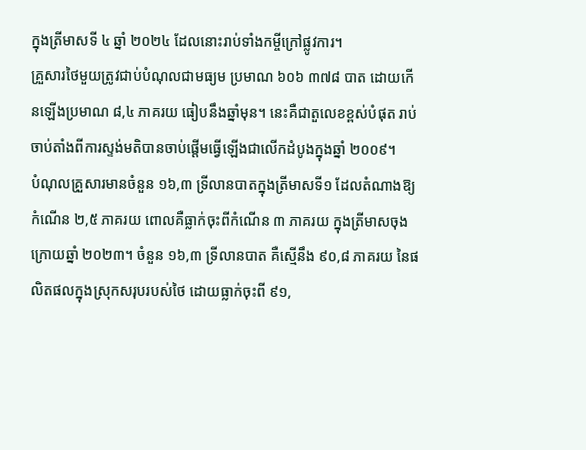ក្នុងត្រីមាសទី ៤ ឆ្នាំ ២០២៤ ដែលនោះរាប់ទាំងកម្ចីក្រៅផ្លូវការ។
គ្រួសារថៃមួយត្រូវជាប់បំណុលជាមធ្យម ប្រមាណ ៦០៦ ៣៧៨ បាត ដោយកើនឡើងប្រមាណ ៨,៤ ភាគរយ ធៀបនឹងឆ្នាំមុន។ នេះគឺជាតួលេខខ្ពស់បំផុត រាប់ចាប់តាំងពីការស្ទង់មតិបានចាប់ផ្តើមធ្វើឡើងជាលើកដំបូងក្នុងឆ្នាំ ២០០៩។
បំណុលគ្រួសារមានចំនួន ១៦,៣ ទ្រីលានបាតក្នុងត្រីមាសទី១ ដែលតំណាងឱ្យកំណើន ២,៥ ភាគរយ ពោលគឺធ្លាក់ចុះពីកំណើន ៣ ភាគរយ ក្នុងត្រីមាសចុងក្រោយឆ្នាំ ២០២៣។ ចំនួន ១៦,៣ ទ្រីលានបាត គឺស្មើនឹង ៩០,៨ ភាគរយ នៃផលិតផលក្នុងស្រុកសរុបរបស់ថៃ ដោយធ្លាក់ចុះពី ៩១,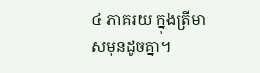៤ ភាគរយ ក្នុងត្រីមាសមុនដូចគ្នា។